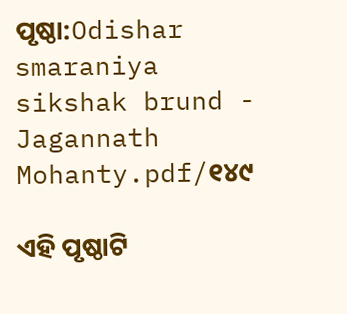ପୃଷ୍ଠା:Odishar smaraniya sikshak brund - Jagannath Mohanty.pdf/୧୪୯

ଏହି ପୃଷ୍ଠାଟି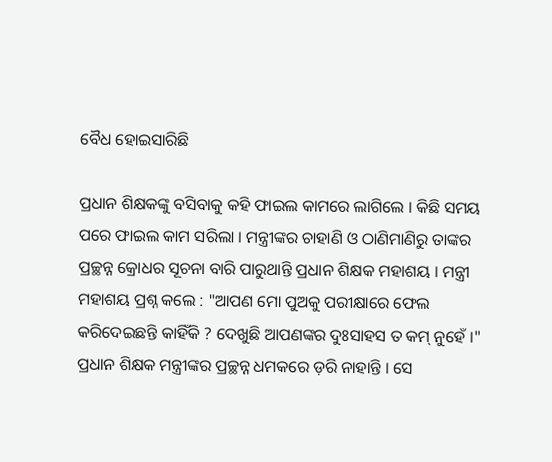ବୈଧ ହୋଇସାରିଛି

ପ୍ରଧାନ ଶିକ୍ଷକଙ୍କୁ ବସିବାକୁ କହି ଫାଇଲ କାମରେ ଲାଗିଲେ । କିଛି ସମୟ ପରେ ଫାଇଲ କାମ ସରିଲା । ମନ୍ତ୍ରୀଙ୍କର ଚାହାଣି ଓ ଠାଣିମାଣିରୁ ତାଙ୍କର ପ୍ରଚ୍ଛନ୍ନ କ୍ରୋଧର ସୂଚନା ବାରି ପାରୁଥାନ୍ତି ପ୍ରଧାନ ଶିକ୍ଷକ ମହାଶୟ । ମନ୍ତ୍ରୀ ମହାଶୟ ପ୍ରଶ୍ନ କଲେ : "ଆପଣ ମୋ ପୁଅକୁ ପରୀକ୍ଷାରେ ଫେଲ କରିଦେଇଛନ୍ତି କାହିଁକି ? ଦେଖୁଛି ଆପଣଙ୍କର ଦୁଃସାହସ ତ କମ୍ ନୁହେଁ ।" ପ୍ରଧାନ ଶିକ୍ଷକ ମନ୍ତ୍ରୀଙ୍କର ପ୍ରଚ୍ଛନ୍ନ ଧମକରେ ଡ଼ରି ନାହାନ୍ତି । ସେ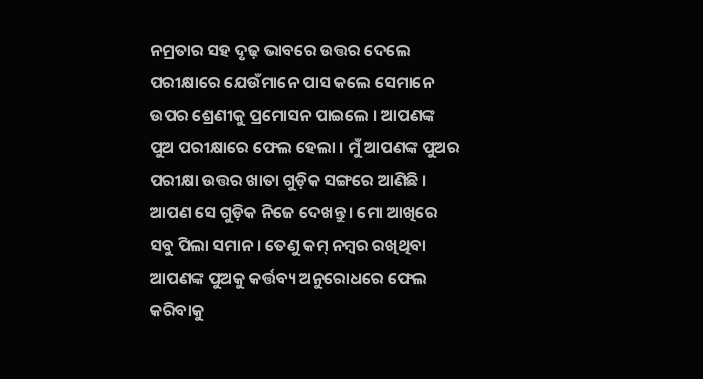ନମ୍ରତାର ସହ ଦୃଢ଼ ଭାବରେ ଉତ୍ତର ଦେଲେ ପରୀକ୍ଷାରେ ଯେଉଁମାନେ ପାସ କଲେ ସେମାନେ ଉପର ଶ୍ରେଣୀକୁ ପ୍ରମୋସନ ପାଇଲେ । ଆପଣଙ୍କ ପୁଅ ପରୀକ୍ଷାରେ ଫେଲ ହେଲା । ମୁଁ ଆପଣଙ୍କ ପୁଅର ପରୀକ୍ଷା ଉତ୍ତର ଖାତା ଗୁଡ଼ିକ ସଙ୍ଗରେ ଆଣିଛି । ଆପଣ ସେ ଗୁଡ଼ିକ ନିଜେ ଦେଖନ୍ତୁ । ମୋ ଆଖିରେ ସବୁ ପିଲା ସମାନ । ତେଣୁ କମ୍ ନମ୍ବର ରଖିଥିବା ଆପଣଙ୍କ ପୁଅକୁ କର୍ତ୍ତବ୍ୟ ଅନୁରୋଧରେ ଫେଲ କରିବାକୁ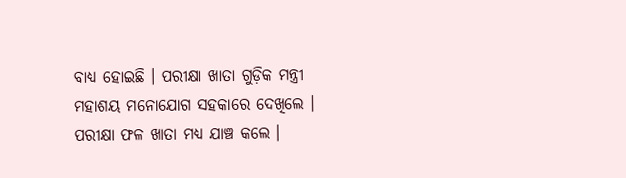ବାଧ୍ୟ ହୋଇଛି । ପରୀକ୍ଷା ଖାତା ଗୁଡ଼ିକ ମନ୍ତ୍ରୀ ମହାଶୟ ମନୋଯୋଗ ସ‌ହକାରେ ଦେଖିଲେ । ପରୀକ୍ଷା ଫଳ ଖାତା ମଧ୍ୟ ଯାଞ୍ଚ କଲେ ।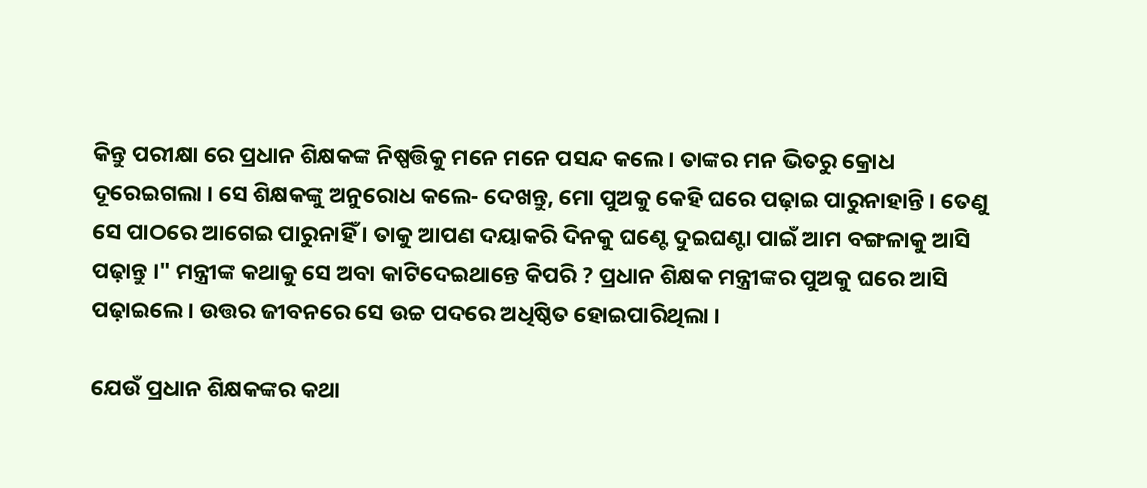କିନ୍ତୁ ପରୀକ୍ଷା ରେ ପ୍ରଧାନ ଶିକ୍ଷକଙ୍କ ନିଷ୍ପତ୍ତିକୁ ମନେ ମନେ ପସନ୍ଦ କଲେ । ତାଙ୍କର ମନ ଭିତରୁ କ୍ରୋଧ ଦୂରେଇଗଲା । ସେ ଶିକ୍ଷକଙ୍କୁ ଅନୁରୋଧ କଲେ- ଦେଖନ୍ତୁ, ମୋ ପୁଅକୁ କେହି ଘରେ ପଢ଼ାଇ ପାରୁନାହାନ୍ତି । ତେଣୁ ସେ ପାଠରେ ଆଗେଇ ପାରୁନାହିଁ । ତାକୁ ଆପଣ ଦୟାକରି ଦିନକୁ ଘଣ୍ଟେ ଦୁଇଘଣ୍ଟା ପାଇଁ ଆମ ବଙ୍ଗଳାକୁ ଆସି ପଢ଼ାନ୍ତୁ ।" ମନ୍ତ୍ରୀଙ୍କ କଥାକୁ ସେ ଅବା କାଟିଦେଇଥାନ୍ତେ କିପରି ? ପ୍ରଧାନ ଶିକ୍ଷକ ମନ୍ତ୍ରୀଙ୍କର ପୁଅକୁ ଘରେ ଆସି ପଢ଼ାଇଲେ । ଉତ୍ତର ଜୀବନରେ ସେ ଉଚ୍ଚ ପଦରେ ଅଧିଷ୍ଠିତ ହୋଇପାରିଥିଲା ।

ଯେଉଁ ପ୍ରଧାନ ଶିକ୍ଷକଙ୍କର କଥା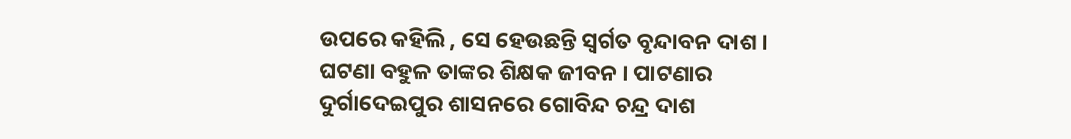ଉପରେ କହିଲି , ସେ ହେଉଛନ୍ତି ସ୍ବର୍ଗତ ବୃନ୍ଦାବନ ଦାଶ । ଘଟଣା ବହୁଳ ତାଙ୍କର ଶିକ୍ଷକ ଜୀବନ । ପାଟଣାର ଦୁର୍ଗାଦେଇପୁର ଶାସନରେ ଗୋବିନ୍ଦ ଚନ୍ଦ୍ର ଦାଶ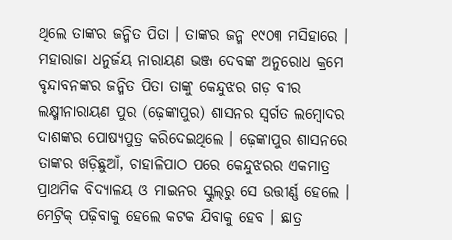ଥିଲେ ତାଙ୍କର ଜନ୍ମିତ ପିତା । ତାଙ୍କର ଜନ୍ମ ୧୯୦୩ ମସିହାରେ । ମହାରାଜା ଧନୁର୍ଜୟ ନାରାୟଣ ଭଞ୍ଜ ଦେବଙ୍କ ଅନୁରୋଧ କ୍ରମେ ବୃନ୍ଦାବନଙ୍କର ଜନ୍ମିତ ପିତା ତାଙ୍କୁ କେନ୍ଦୁଝର ଗଡ଼ ବୀର ଲକ୍ଷ୍ମୀନାରାୟଣ ପୁର (ଢ଼େଙ୍କାପୁର) ଶାସନର ସ୍ୱର୍ଗତ ଲମ୍ବୋଦର ଦାଶଙ୍କର ପୋଷ୍ୟପୁତ୍ର କରିଦେଇଥିଲେ । ଢ଼େଙ୍କାପୁର ଶାସନରେ ତାଙ୍କର ଖଡ଼ିଛୁଆଁ, ଚାହାଳିପାଠ ପରେ କେନ୍ଦୁଝରର ଏକମାତ୍ର ପ୍ରାଥମିକ ବିଦ୍ୟାଳୟ ଓ ମାଇନର ସ୍କୁଲ୍‌ରୁ ସେ ଉତ୍ତୀର୍ଣ୍ଣ ହେଲେ । ମେଟ୍ରିକ୍ ପଢ଼ିବାକୁ ହେଲେ କଟକ ଯିବାକୁ ହେବ । ଛାତ୍ର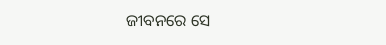ଜୀବନରେ ସେ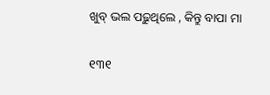ଖୁବ୍ ଭଲ ପଢ଼ୁଥିଲେ , କିନ୍ତୁ ବାପା ମା

୧୩୧